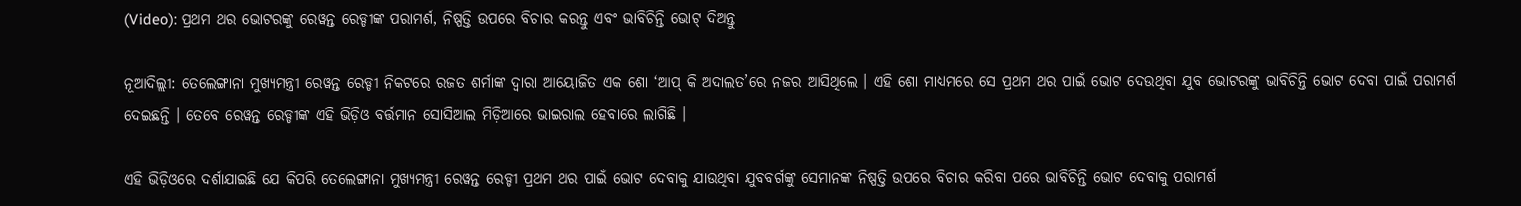(Video): ପ୍ରଥମ ଥର ଭୋଟରଙ୍କୁ ରେୱନ୍ତ ରେଡ୍ଡୀଙ୍କ ପରାମର୍ଶ, ନିଷ୍ପତ୍ତି ଉପରେ ବିଚାର କରନ୍ତୁ ଏବଂ ଭାବିଚିନ୍ତି ଭୋଟ୍ ଦିଅନ୍ତୁ

ନୂଆଦିଲ୍ଲୀ: ତେଲେଙ୍ଗାନା ମୁଖ୍ୟମନ୍ତ୍ରୀ ରେୱନ୍ତ ରେଡ୍ଡୀ ନିକଟରେ ରଜତ ଶର୍ମାଙ୍କ ଦ୍ୱାରା ଆୟୋଜିତ ଏକ ଶୋ ‘ଆପ୍ କି ଅଦାଲତ’ରେ ନଜର ଆସିଥିଲେ । ଏହି ଶୋ ମାଧ୍ୟମରେ ସେ ପ୍ରଥମ ଥର ପାଇଁ ଭୋଟ ଦେଉଥିବା ଯୁବ ଭୋଟରଙ୍କୁ ଭାବିଚିନ୍ତି ଭୋଟ ଦେବା ପାଇଁ ପରାମର୍ଶ ଦେଇଛନ୍ତି । ତେବେ ରେୱନ୍ତ ରେଡ୍ଡୀଙ୍କ ଏହି ଭିଡ଼ିଓ ବର୍ତ୍ତମାନ ସୋସିଆଲ ମିଡ଼ିଆରେ ଭାଇରାଲ ହେବାରେ ଲାଗିଛି ।

ଏହି ଭିଡ଼ିଓରେ ଦର୍ଶାଯାଇଛି ଯେ କିପରି ତେଲେଙ୍ଗାନା ମୁଖ୍ୟମନ୍ତ୍ରୀ ରେୱନ୍ତ ରେଡ୍ଡୀ ପ୍ରଥମ ଥର ପାଇଁ ଭୋଟ ଦେବାକୁ ଯାଉଥିବା ଯୁବବର୍ଗଙ୍କୁ ସେମାନଙ୍କ ନିଷ୍ପତ୍ତି ଉପରେ ବିଚାର କରିବା ପରେ ଭାବିଚିନ୍ତି ଭୋଟ ଦେବାକୁ ପରାମର୍ଶ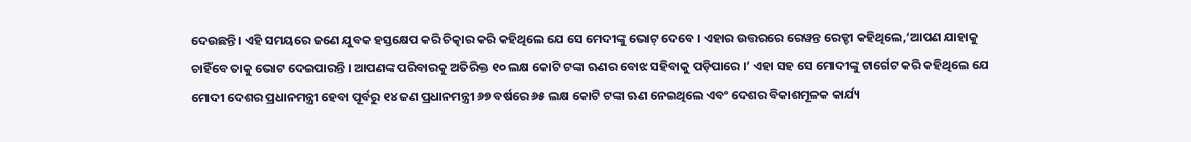ଦେଉଛନ୍ତି । ଏହି ସମୟରେ ଜଣେ ଯୁବକ ହସ୍ତକ୍ଷେପ କରି ଚିତ୍କାର କରି କହିଥିଲେ ଯେ ସେ ମେଦୀଙ୍କୁ ଭୋଟ୍ ଦେବେ । ଏହାର ଉତ୍ତରରେ ରେୱନ୍ତ ରେଡ୍ଡୀ କହିଥିଲେ,‘ଆପଣ ଯାହାକୁ ଚାହିଁବେ ତାକୁ ଭୋଟ ଦେଇପାରନ୍ତି । ଆପଣଙ୍କ ପରିବାରକୁ ଅତିରିକ୍ତ ୧୦ ଲକ୍ଷ କୋଟି ଟଙ୍କା ଋଣର ବୋଝ ସହିବାକୁ ପଡ଼ିପାରେ ।’ ଏହା ସହ ସେ ମୋଦୀଙ୍କୁ ଟାର୍ଗେଟ କରି କହିଥିଲେ ଯେ ମୋଦୀ ଦେଶର ପ୍ରଧାନମନ୍ତ୍ରୀ ହେବା ପୂର୍ବରୁ ୧୪ ଜଣ ପ୍ରଧାନମନ୍ତ୍ରୀ ୬୭ ବର୍ଷରେ ୬୫ ଲକ୍ଷ କୋଟି ଟଙ୍କା ଋଣ ନେଇଥିଲେ ଏବଂ ଦେଶର ବିକାଶମୂଳକ କାର୍ଯ୍ୟ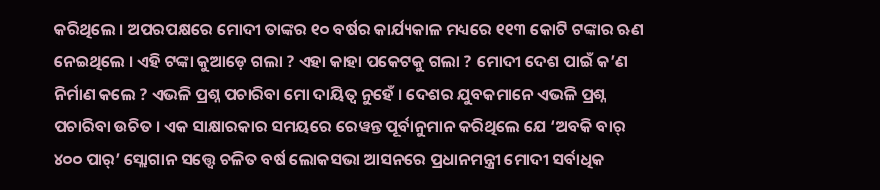କରିଥିଲେ । ଅପରପକ୍ଷରେ ମୋଦୀ ତାଙ୍କର ୧୦ ବର୍ଷର କାର୍ଯ୍ୟକାଳ ମଧ୍ୟରେ ୧୧୩ କୋଟି ଟଙ୍କାର ଋଣ ନେଇଥିଲେ । ଏହି ଟଙ୍କା କୁଆଡ଼େ ଗଲା ? ଏହା କାହା ପକେଟକୁ ଗଲା ? ମୋଦୀ ଦେଶ ପାଇଁ କ’ଣ ନିର୍ମାଣ କଲେ ? ଏଭଳି ପ୍ରଶ୍ନ ପଚାରିବା ମୋ ଦାୟିତ୍ୱ ନୁହେଁ । ଦେଶର ଯୁବକମାନେ ଏଭଳି ପ୍ରଶ୍ନ ପଚାରିବା ଉଚିତ । ଏକ ସାକ୍ଷାରକାର ସମୟରେ ରେୱନ୍ତ ପୂର୍ବାନୁମାନ କରିଥିଲେ ଯେ ‘ଅବକି ବାର୍ ୪୦୦ ପାର୍’ ସ୍ଲୋଗାନ ସତ୍ତ୍ୱେ ଚଳିତ ବର୍ଷ ଲୋକସଭା ଆସନରେ ପ୍ରଧାନମନ୍ତ୍ରୀ ମୋଦୀ ସର୍ବାଧିକ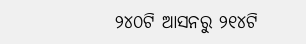୨୪୦ଟି ଆସନରୁ ୨୧୪ଟି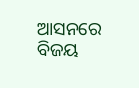ଆସନରେ ବିଜୟ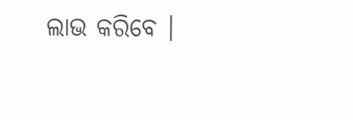ଲାଭ କରିବେ ।